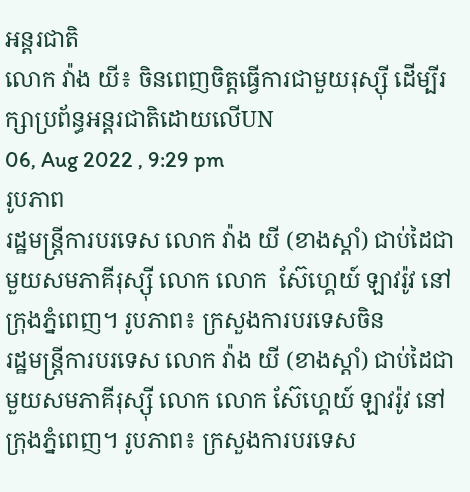អន្តរជាតិ
លោក វ៉ាង យី៖ ចិនពេញចិត្តធ្វើការជាមួយរុស្ស៊ី ដើម្បីរក្សាប្រព័ន្ធអន្តរជាតិដោយលើUN
06, Aug 2022 , 9:29 pm
រូបភាព
រដ្ឋមន្រ្តីការបរទេស លោក វ៉ាង យី (ខាងស្តាំ) ជាប់ដៃជាមួយសមភាគីរុស្ស៊ី លោក លោក  ស៊ែហ្គេយ៍ ឡាវរ៉ូវ នៅក្រុងភ្នំពេញ។ រូបភាព៖ ក្រសួងការបរទេសចិន
រដ្ឋមន្រ្តីការបរទេស លោក វ៉ាង យី (ខាងស្តាំ) ជាប់ដៃជាមួយសមភាគីរុស្ស៊ី លោក លោក ស៊ែហ្គេយ៍ ឡាវរ៉ូវ នៅក្រុងភ្នំពេញ។ រូបភាព៖ ក្រសួងការបរទេស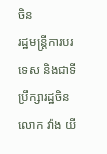ចិន
រដ្ឋមន្រ្តីការបរទេស និងជាទីប្រឹក្សារដ្ឋចិន លោក វ៉ាង យី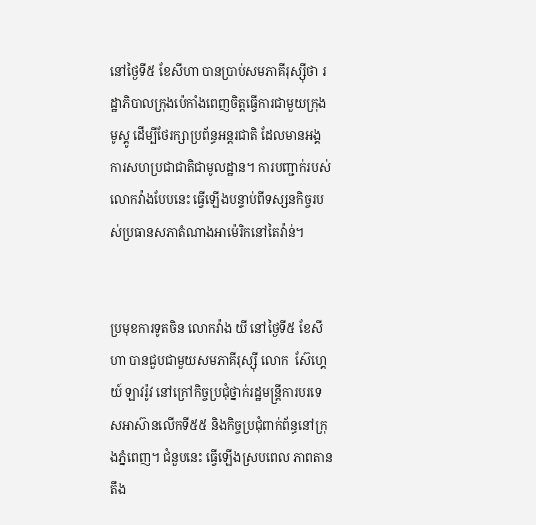នៅថ្ងៃទី៥ ខែសីហា បានប្រាប់សមភាគីរុស្ស៊ីថា រដ្ឋាភិបាលក្រុងប៉េកាំងពេញចិត្តធ្វើការជាមួយក្រុងមូស្គូ ដើម្បីថែរក្សាប្រព័ន្ធអន្តរជាតិ ដែលមានអង្គការសហប្រជាជាតិជាមូលដ្ឋាន។ ការបញ្ជាក់របស់លោកវ៉ាងបែបនេះ ធ្វើឡើងបន្ទាប់ពីទស្សនកិច្ចរបស់ប្រធានសភាតំណាងអាម៉េរិកនៅតៃវ៉ាន់។


ប្រមុខការទូតចិន លោកវ៉ាង យី នៅថ្ងៃទី៥ ខែសីហា បានជួបជាមួយសមភាគីរុស្ស៊ី លោក  ស៊ែហ្គេយ៍ ឡាវរ៉ូវ នៅក្រៅកិច្ចប្រជុំថ្នាក់រដ្ឋមន្រ្តីការបរទេសអាស៊ានលើកទី៥៥ និងកិច្ចប្រជុំពាក់ព័ន្ធនៅក្រុងភ្នំពេញ។ ជំនួបនេះ ធ្វើឡើងស្របពេល ភាពតានតឹង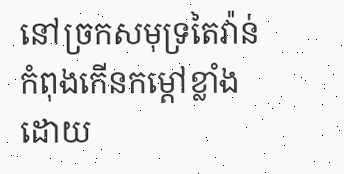នៅច្រកសមុទ្រតៃវ៉ាន់ កំពុងកើនកម្តៅខ្លាំង ដោយ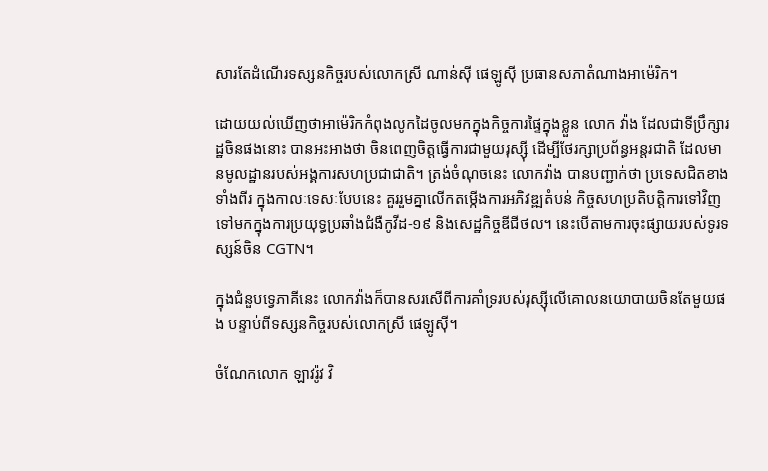សារតែដំណើរទស្សនកិច្ចរបស់លោកស្រី ណាន់ស៊ី ផេឡូស៊ី ប្រធានសភាតំណាងអាម៉េរិក។

ដោយយល់ឃើញថាអាម៉េរិកកំពុងលូកដៃចូលមកក្នុងកិច្ចការផ្ទៃក្នុងខ្លួន លោក វ៉ាង ដែលជាទីប្រឹក្សារដ្ឋចិនផងនោះ បានអះអាងថា ចិនពេញចិត្តធ្វើការជាមួយរុស្ស៊ី ដើម្បីថែរក្សាប្រព័ន្ធអន្តរជាតិ ដែលមានមូលដ្ឋានរបស់អង្គការសហប្រជាជាតិ។ ត្រង់ចំណុចនេះ លោកវ៉ាង បានបញ្ជាក់ថា ប្រទេសជិតខាងទាំងពីរ ក្នុងកាលៈទេសៈបែបនេះ គួររួមគ្នាលើកតម្កើងការអភិវឌ្ឍតំបន់ កិច្ចសហប្រតិបត្តិការទៅវិញទៅមកក្នុងការប្រយុទ្ធប្រឆាំងជំងឺកូវីដ-១៩ និងសេដ្ឋកិច្ចឌីជីថល។ នេះបើតាមការចុះផ្សាយរបស់ទូរទស្សន៍ចិន CGTN។

ក្នុងជំនួបទ្វេភាគីនេះ លោកវ៉ាងក៏បានសរសើពីការគាំទ្ររបស់រុស្ស៊ីលើគោលនយោបាយចិនតែមួយផង បន្ទាប់ពីទស្សនកិច្ចរបស់លោកស្រី ផេឡូស៊ី។

ចំណែកលោក ឡាវរ៉ូវ វិ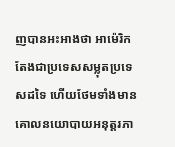ញបានអះអាងថា អាម៉េរិក តែងជាប្រទេសសម្លុតប្រទេសដទៃ ហើយថែមទាំងមានគោលនយោបាយអនុត្តរភា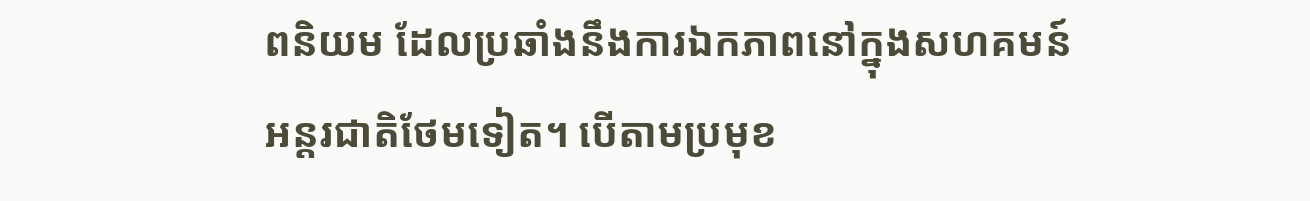ពនិយម ដែលប្រឆាំងនឹងការឯកភាពនៅក្នុងសហគមន៍អន្តរជាតិថែមទៀត។ បើតាមប្រមុខ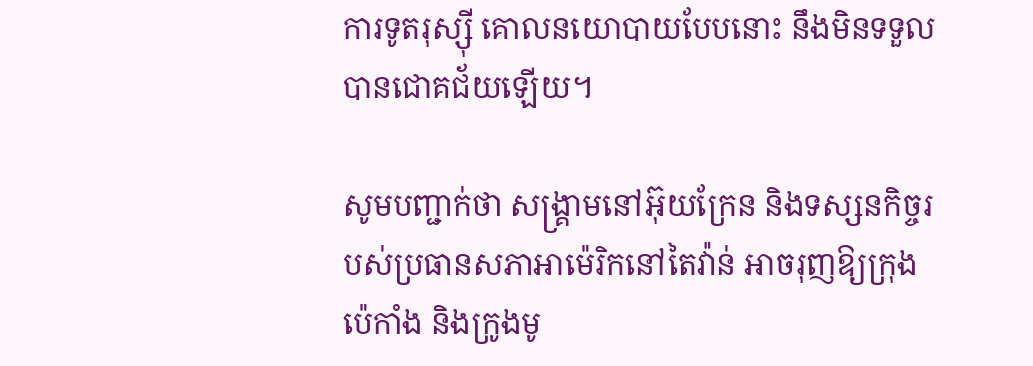ការទូតរុស្ស៊ី គោលនយោបាយបែបនោះ នឹងមិនទទួលបានជោគជ័យឡើយ។

សូមបញ្ជាក់ថា សង្រ្គាមនៅអ៊ុយក្រែន និងទស្សនកិច្ចរបស់ប្រធានសភាអាម៉េរិកនៅតៃវ៉ាន់ អាចរុញឱ្យក្រុងប៉េកាំង និងក្រូងមូ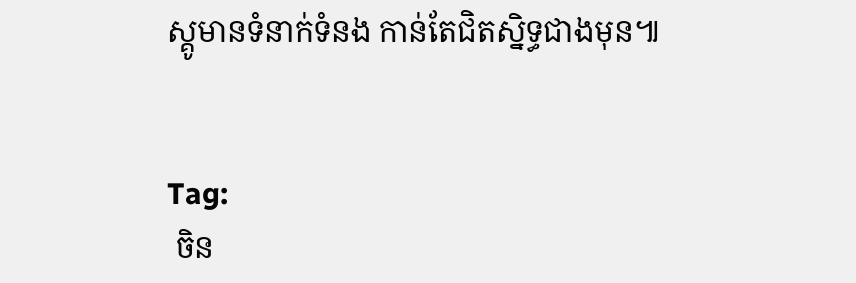ស្គូមានទំនាក់ទំនង កាន់តែជិតស្និទ្ធជាងមុន៕


Tag:
 ចិន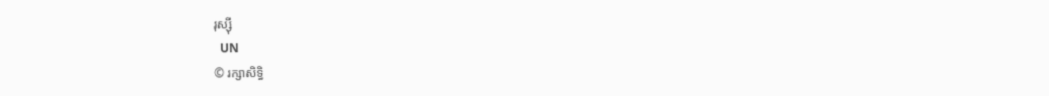រុស្ស៊ី
  UN
© រក្សាសិទ្ធិ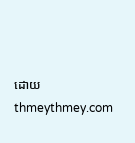ដោយ thmeythmey.com